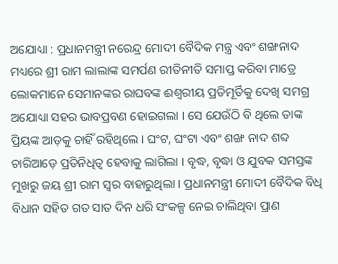ଅଯୋଧ୍ୟା : ପ୍ରଧାନମନ୍ତ୍ରୀ ନରେନ୍ଦ୍ର ମୋଦୀ ବୈଦିକ ମନ୍ତ୍ର ଏବଂ ଶଙ୍ଖନାଦ ମଧ୍ୟରେ ଶ୍ରୀ ରାମ ଲାଲାଙ୍କ ସମର୍ପଣ ରୀତିନୀତି ସମାପ୍ତ କରିବା ମାତ୍ରେ ଲୋକମାନେ ସେମାନଙ୍କର ରାଘବଙ୍କ ଈଶ୍ୱରୀୟ ପ୍ରତିମୂର୍ତିକୁ ଦେଖି ସମଗ୍ର ଅଯୋଧ୍ୟା ସହର ଭାବପ୍ରବଣ ହୋଇଗଲା । ସେ ଯେଉଁଠି ବି ଥିଲେ ତାଙ୍କ ପ୍ରିୟଙ୍କ ଆଡ଼କୁ ଚାହିଁ ରହିଥିଲେ । ଘଂଟ, ଘଂଟା ଏବଂ ଶଙ୍ଖ ନାଦ ଶବ୍ଦ ଚାରିଆଡ଼େ ପ୍ରତିନିଧିତ୍ୱ ହେବାକୁ ଲାଗିଲା । ବୃଦ୍ଧ, ବୃଦ୍ଧା ଓ ଯୁବକ ସମସ୍ତଙ୍କ ମୁଖରୁ ଜୟ ଶ୍ରୀ ରାମ ସ୍ୱର ବାହାରୁଥିଲା । ପ୍ରଧାନମନ୍ତ୍ରୀ ମୋଦୀ ବୈଦିକ ବିଧି ବିଧାନ ସହିତ ଗତ ସାତ ଦିନ ଧରି ସଂକଳ୍ପ ନେଇ ଚାଲିଥିବା ପ୍ରାଣ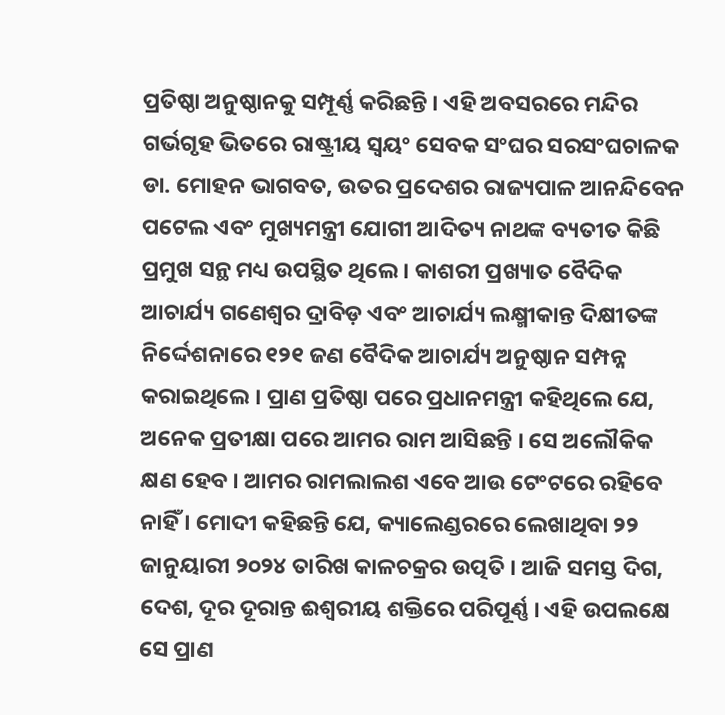ପ୍ରତିଷ୍ଠା ଅନୁଷ୍ଠାନକୁ ସମ୍ପୂର୍ଣ୍ଣ କରିଛନ୍ତି । ଏହି ଅବସରରେ ମନ୍ଦିର ଗର୍ଭଗୃହ ଭିତରେ ରାଷ୍ଟ୍ରୀୟ ସ୍ୱୟଂ ସେବକ ସଂଘର ସରସଂଘଚାଳକ ଡା. ମୋହନ ଭାଗବତ, ଉତର ପ୍ରଦେଶର ରାଜ୍ୟପାଳ ଆନନ୍ଦିବେନ ପଟେଲ ଏବଂ ମୁଖ୍ୟମନ୍ତ୍ରୀ ଯୋଗୀ ଆଦିତ୍ୟ ନାଥଙ୍କ ବ୍ୟତୀତ କିଛି ପ୍ରମୁଖ ସନ୍ଥ ମଧ୍ୟ ଉପସ୍ଥିତ ଥିଲେ । କାଶରୀ ପ୍ରଖ୍ୟାତ ବୈଦିକ ଆଚାର୍ଯ୍ୟ ଗଣେଶ୍ୱର ଦ୍ରାବିଡ଼ ଏବଂ ଆଚାର୍ଯ୍ୟ ଲକ୍ଷ୍ମୀକାନ୍ତ ଦିକ୍ଷୀତଙ୍କ ନିର୍ଦ୍ଦେଶନାରେ ୧୨୧ ଜଣ ବୈଦିକ ଆଚାର୍ଯ୍ୟ ଅନୁଷ୍ଠାନ ସମ୍ପନ୍ନ କରାଇଥିଲେ । ପ୍ରାଣ ପ୍ରତିଷ୍ଠା ପରେ ପ୍ରଧାନମନ୍ତ୍ରୀ କହିଥିଲେ ଯେ, ଅନେକ ପ୍ରତୀକ୍ଷା ପରେ ଆମର ରାମ ଆସିଛନ୍ତି । ସେ ଅଲୌକିକ କ୍ଷଣ ହେବ । ଆମର ରାମଲାଲଶ ଏବେ ଆଉ ଟେଂଟରେ ରହିବେ ନାହିଁ । ମୋଦୀ କହିଛନ୍ତି ଯେ, କ୍ୟାଲେଣ୍ଡରରେ ଲେଖାଥିବା ୨୨ ଜାନୁୟାରୀ ୨୦୨୪ ତାରିଖ କାଳଚକ୍ରର ଉତ୍ପତି । ଆଜି ସମସ୍ତ ଦିଗ, ଦେଶ, ଦୂର ଦୂରାନ୍ତ ଈଶ୍ୱରୀୟ ଶକ୍ତିରେ ପରିପୂର୍ଣ୍ଣ । ଏହି ଉପଲକ୍ଷେ ସେ ପ୍ରାଣ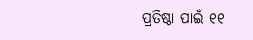ପ୍ରତିଷ୍ଠା ପାଇଁ ୧୧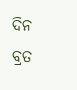ଦିନ ବ୍ରତ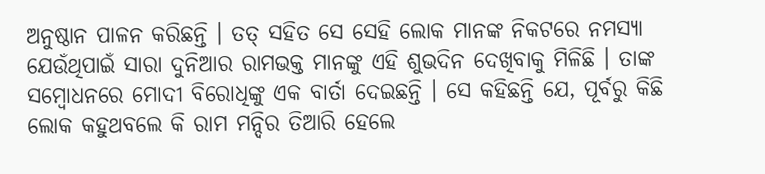ଅନୁଷ୍ଠାନ ପାଳନ କରିଛନ୍ତି । ତତ୍ ସହିତ ସେ ସେହି ଲୋକ ମାନଙ୍କ ନିକଟରେ ନମସ୍ୟା ଯେଉଁଥିପାଇଁ ସାରା ଦୁନିଆର ରାମଭକ୍ତ ମାନଙ୍କୁ ଏହି ଶୁଭଦିନ ଦେଖିବାକୁ ମିଳିଛି । ତାଙ୍କ ସମ୍ବୋଧନରେ ମୋଦୀ ବିରୋଧିଙ୍କୁ ଏକ ବାର୍ତା ଦେଇଛନ୍ତି । ସେ କହିଛନ୍ତି ଯେ, ପୂର୍ବରୁ କିଛି ଲୋକ କହୁଥବଲେ କି ରାମ ମନ୍ଦିର ତିଆରି ହେଲେ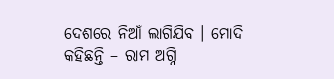ଦେଶରେ ନିଆଁ ଲାଗିଯିବ । ମୋଦି କହିଛନ୍ତି – ରାମ ଅଗ୍ନି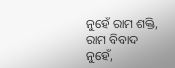ନୁହେଁ ରାମ ଶକ୍ତି, ରାମ ବିବାଦ ନୁହେଁ,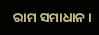ରାମ ସମାଧାନ ।